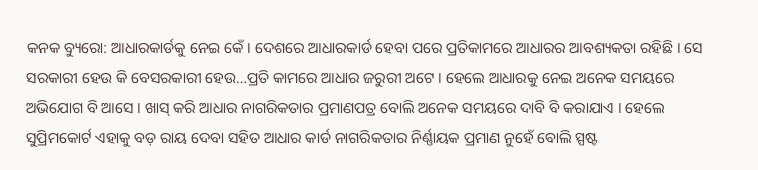କନକ ବ୍ୟୁରୋ: ଆଧାରକାର୍ଡକୁ ନେଇ କେଁ । ଦେଶରେ ଆଧାରକାର୍ଡ ହେବା ପରେ ପ୍ରତିକାମରେ ଆଧାରର ଆବଶ୍ୟକତା ରହିଛି । ସେ ସରକାରୀ ହେଉ କି ବେସରକାରୀ ହେଉ…ପ୍ରତି କାମରେ ଆଧାର ଜରୁରୀ ଅଟେ । ହେଲେ ଆଧାରକୁ ନେଇ ଅନେକ ସମୟରେ ଅଭିଯୋଗ ବି ଆସେ । ଖାସ୍‌ କରି ଆଧାର ନାଗରିକତାର ପ୍ରମାଣପତ୍ର ବୋଲି ଅନେକ ସମୟରେ ଦାବି ବି କରାଯାଏ । ହେଲେ ସୁପ୍ରିମକୋର୍ଟ ଏହାକୁ ବଡ଼ ରାୟ ଦେବା ସହିତ ଆଧାର କାର୍ଡ ନାଗରିକତାର ନିର୍ଣ୍ଣାୟକ ପ୍ରମାଣ ନୁହେଁ ବୋଲି ସ୍ପଷ୍ଟ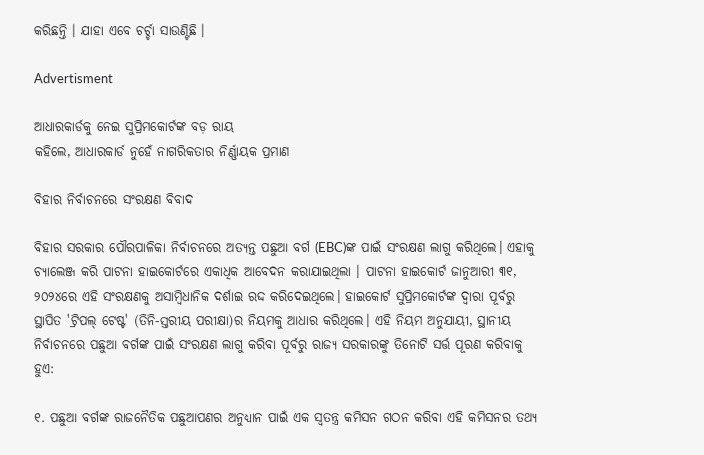କରିଛନ୍ତି । ଯାହା ଏବେ ଚର୍ଚ୍ଚା ସାଉଣ୍ଟିଛି ।

Advertisment

ଆଧାରକାର୍ଡକୁ ନେଇ ସୁପ୍ରିମକୋର୍ଟଙ୍କ ବଡ଼ ରାୟ
କହିଲେ, ଆଧାରକାର୍ଡ ନୁହେଁ ନାଗରିକତାର ନିର୍ଣ୍ଣାୟକ ପ୍ରମାଣ

ବିହାର ନିର୍ବାଚନରେ ସଂରକ୍ଷଣ ବିବାଦ

ବିହାର ସରକାର ପୌରପାଳିକା ନିର୍ବାଚନରେ ଅତ୍ୟନ୍ତ ପଛୁଆ ବର୍ଗ (EBC)ଙ୍କ ପାଇଁ ସଂରକ୍ଷଣ ଲାଗୁ କରିଥିଲେ। ଏହାକୁ ଚ୍ୟାଲେଞ୍ଜ କରି ପାଟନା ହାଇକୋର୍ଟରେ ଏକାଧିକ ଆବେଦନ କରାଯାଇଥିଲା । ପାଟନା ହାଇକୋର୍ଟ ଜାନୁଆରୀ ୩୧, ୨୦୨୪ରେ ଏହି ସଂରକ୍ଷଣକୁ ଅସାମ୍ବିଧାନିକ ଦର୍ଶାଇ ରଦ୍ଦ କରିଦେଇଥିଲେ। ହାଇକୋର୍ଟ ସୁପ୍ରିମକୋର୍ଟଙ୍କ ଦ୍ୱାରା ପୂର୍ବରୁ ସ୍ଥାପିତ 'ଟ୍ରିପଲ୍ ଟେଷ୍ଟ' (ତିନି-ସ୍ତରୀୟ ପରୀକ୍ଷା)ର ନିୟମକୁ ଆଧାର କରିଥିଲେ। ଏହି ନିୟମ ଅନୁଯାୟୀ, ସ୍ଥାନୀୟ ନିର୍ବାଚନରେ ପଛୁଆ ବର୍ଗଙ୍କ ପାଇଁ ସଂରକ୍ଷଣ ଲାଗୁ କରିବା ପୂର୍ବରୁ ରାଜ୍ୟ ସରକାରଙ୍କୁ ତିନୋଟି ସର୍ତ୍ତ ପୂରଣ କରିବାକୁ ହୁଏ:

୧. ପଛୁଆ ବର୍ଗଙ୍କ ରାଜନୈତିକ ପଛୁଆପଣର ଅନୁଧ୍ୟାନ ପାଇଁ ଏକ ସ୍ୱତନ୍ତ୍ର କମିସନ ଗଠନ କରିବା ଏହି କମିସନର ତଥ୍ୟ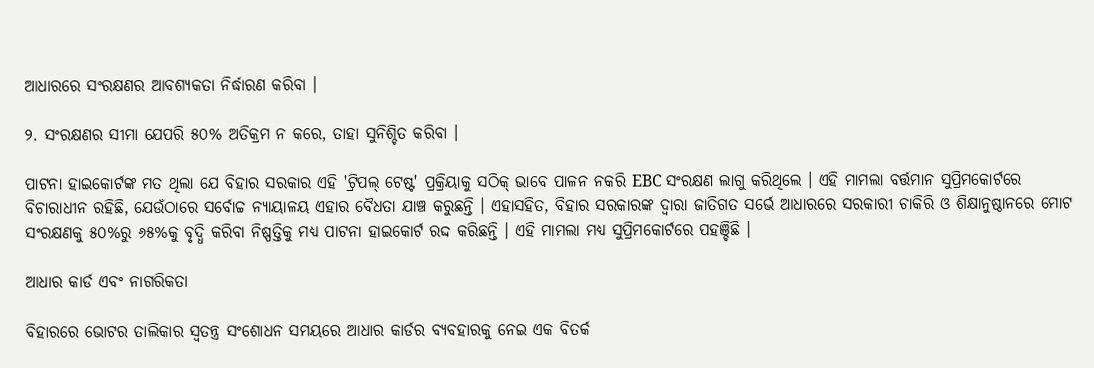ଆଧାରରେ ସଂରକ୍ଷଣର ଆବଶ୍ୟକତା ନିର୍ଦ୍ଧାରଣ କରିବା ।

୨. ସଂରକ୍ଷଣର ସୀମା ଯେପରି ୫୦% ଅତିକ୍ରମ ନ କରେ, ତାହା ସୁନିଶ୍ଚିତ କରିବା ।

ପାଟନା ହାଇକୋର୍ଟଙ୍କ ମତ ଥିଲା ଯେ ବିହାର ସରକାର ଏହି 'ଟ୍ରିପଲ୍ ଟେଷ୍ଟ' ପ୍ରକ୍ରିୟାକୁ ସଠିକ୍ ଭାବେ ପାଳନ ନକରି EBC ସଂରକ୍ଷଣ ଲାଗୁ କରିଥିଲେ । ଏହି ମାମଲା ବର୍ତ୍ତମାନ ସୁପ୍ରିମକୋର୍ଟରେ ବିଚାରାଧୀନ ରହିଛି, ଯେଉଁଠାରେ ସର୍ବୋଚ୍ଚ ନ୍ୟାୟାଳୟ ଏହାର ବୈଧତା ଯାଞ୍ଚ କରୁଛନ୍ତି । ଏହାସହିତ, ବିହାର ସରକାରଙ୍କ ଦ୍ୱାରା ଜାତିଗତ ସର୍ଭେ ଆଧାରରେ ସରକାରୀ ଚାକିରି ଓ ଶିକ୍ଷାନୁଷ୍ଠାନରେ ମୋଟ ସଂରକ୍ଷଣକୁ ୫୦%ରୁ ୬୫%କୁ ବୃଦ୍ଧି କରିବା ନିଷ୍ପତ୍ତିକୁ ମଧ୍ୟ ପାଟନା ହାଇକୋର୍ଟ ରଦ୍ଦ କରିଛନ୍ତି । ଏହି ମାମଲା ମଧ୍ୟ ସୁପ୍ରିମକୋର୍ଟରେ ପହଞ୍ଚିଛି ।

ଆଧାର କାର୍ଡ ଏବଂ ନାଗରିକତା

ବିହାରରେ ଭୋଟର ତାଲିକାର ସ୍ୱତନ୍ତ୍ର ସଂଶୋଧନ ସମୟରେ ଆଧାର କାର୍ଡର ବ୍ୟବହାରକୁ ନେଇ ଏକ ବିତର୍କ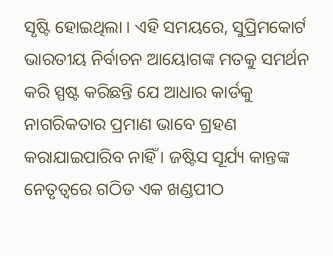ସୃଷ୍ଟି ହୋଇଥିଲା । ଏହି ସମୟରେ, ସୁପ୍ରିମକୋର୍ଟ ଭାରତୀୟ ନିର୍ବାଚନ ଆୟୋଗଙ୍କ ମତକୁ ସମର୍ଥନ କରି ସ୍ପଷ୍ଟ କରିଛନ୍ତି ଯେ ଆଧାର କାର୍ଡକୁ ନାଗରିକତାର ପ୍ରମାଣ ଭାବେ ଗ୍ରହଣ କରାଯାଇପାରିବ ନାହିଁ । ଜଷ୍ଟିସ ସୂର୍ଯ୍ୟ କାନ୍ତଙ୍କ ନେତୃତ୍ୱରେ ଗଠିତ ଏକ ଖଣ୍ଡପୀଠ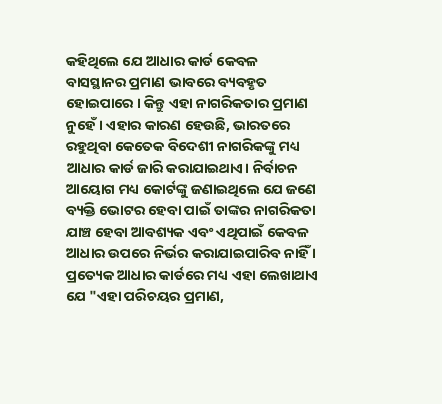କହିଥିଲେ ଯେ ଆଧାର କାର୍ଡ କେବଳ ବାସସ୍ଥାନର ପ୍ରମାଣ ଭାବରେ ବ୍ୟବହୃତ ହୋଇପାରେ । କିନ୍ତୁ ଏହା ନାଗରିକତାର ପ୍ରମାଣ ନୁହେଁ । ଏହାର କାରଣ ହେଉଛି, ଭାରତରେ ରହୁଥିବା କେତେକ ବିଦେଶୀ ନାଗରିକଙ୍କୁ ମଧ୍ୟ ଆଧାର କାର୍ଡ ଜାରି କରାଯାଇଥାଏ। ନିର୍ବାଚନ ଆୟୋଗ ମଧ୍ୟ କୋର୍ଟଙ୍କୁ ଜଣାଇଥିଲେ ଯେ ଜଣେ ବ୍ୟକ୍ତି ଭୋଟର ହେବା ପାଇଁ ତାଙ୍କର ନାଗରିକତା ଯାଞ୍ଚ ହେବା ଆବଶ୍ୟକ ଏବଂ ଏଥିପାଇଁ କେବଳ ଆଧାର ଉପରେ ନିର୍ଭର କରାଯାଇପାରିବ ନାହିଁ । ପ୍ରତ୍ୟେକ ଆଧାର କାର୍ଡରେ ମଧ୍ୟ ଏହା ଲେଖାଥାଏ ଯେ "ଏହା ପରିଚୟର ପ୍ରମାଣ,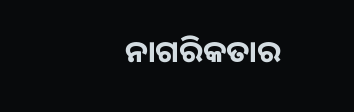ନାଗରିକତାର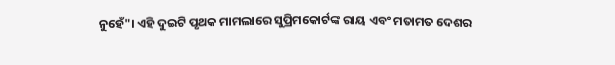ନୁହେଁ"। ଏହି ଦୁଇଟି ପୃଥକ ମାମଲାରେ ସୁପ୍ରିମକୋର୍ଟଙ୍କ ରାୟ ଏବଂ ମତାମତ ଦେଶର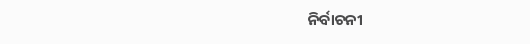ନିର୍ବାଚନୀ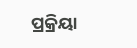ପ୍ରକ୍ରିୟା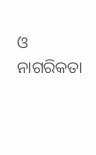ଓ ନାଗରିକତା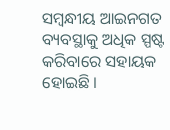ସମ୍ବନ୍ଧୀୟ ଆଇନଗତ ବ୍ୟବସ୍ଥାକୁ ଅଧିକ ସ୍ପଷ୍ଟ କରିବାରେ ସହାୟକ ହୋଇଛି ।